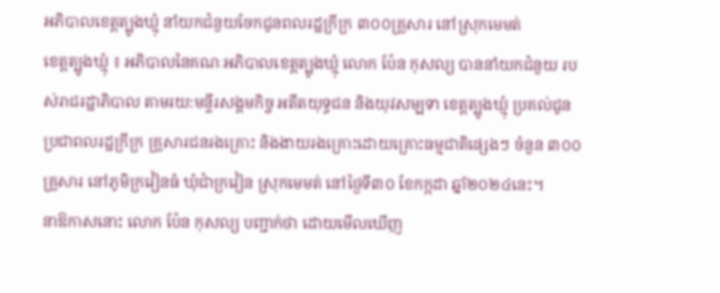អភិបាលខេត្តត្បូងឃ្មុំ នាំយកជំនួយចែកជូនពលរដ្ឋក្រីក្រ ៣០០គ្រួសារ នៅស្រុកមេមត់
ខេត្តត្បូងឃ្មុំ ៖ អភិបាលនៃគណៈអភិបាលខេត្តត្បូងឃ្មុំ លោក ប៉ែន កុសល្យ បាននាំយកជំនួយ របស់រាជរដ្ឋាភិបាល តាមរយ:មន្ទីរសង្គមកិច្ច អតីតយុទ្ធជន និងយុវសម្បទា ខេត្តត្បូងឃ្មុំ ប្រគល់ជូន ប្រជាពលរដ្ឋក្រីក្រ គ្រួសារជនរងគ្រោះ និងងាយរងគ្រោះដោយគ្រោះធម្មជាតិផ្សេងៗ ចំនួន ៣០០គ្រួសារ នៅភូមិក្រវៀនធំ ឃុំជាំក្រវៀន ស្រុកមេមត់ នៅថ្ងៃទី៣០ ខែកក្កដា ឆ្នាំ២០២៤នេះ។
នាឱកាសនោះ លោក ប៉ែន កុសល្យ បញ្ជាក់ថា ដោយមើលឃើញ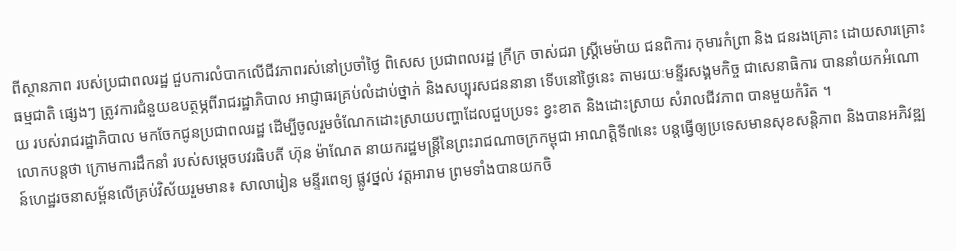ពីស្ថានភាព របស់ប្រជាពលរដ្ឋ ជួបការលំបាកលើជីវភាពរស់នៅប្រចាំថ្ងៃ ពិសេស ប្រជាពលរដ្ឋ ក្រីក្រ ចាស់ជរា ស្ត្រីមេម៉ាយ ជនពិការ កុមារកំព្រា និង ជនរងគ្រោះ ដោយសារគ្រោះធម្មជាតិ ផ្សេងៗ ត្រូវការជំនួយឧបត្ថម្ភពីរាជរដ្ឋាភិបាល អាជ្ញាធរគ្រប់លំដាប់ថ្នាក់ និងសប្បុរសជននានា ទើបនៅថ្ងៃនេះ តាមរយៈមន្ទីរសង្គមកិច្ច ជាសេនាធិការ បាននាំយកអំណោយ របស់រាជរដ្ឋាភិបាល មកចែកជូនប្រជាពលរដ្ឋ ដើម្បីចូលរួមចំណែកដោះស្រាយបញ្ហាដែលជួបប្រទះ ខ្វះខាត និងដោះស្រាយ សំរាលជីវភាព បានមួយកំរិត ។
លោកបន្តថា ក្រោមការដឹកនាំ របស់សម្តេចបវរធិបតី ហ៊ុន ម៉ាណែត នាយករដ្ឋមន្រ្តីនៃព្រះរាជណាចក្រកម្ពុជា អាណត្តិទី៧នេះ បន្តធ្វើឲ្យប្រទេសមានសុខសន្តិភាព និងបានអភិវឌ្ឍន៍ហេដ្ឋរចនាសម្ព័នលើគ្រប់វិស័យរួមមាន៖ សាលារៀន មន្ទីរពេទ្យ ផ្លូវថ្នល់ វត្តអារាម ព្រមទាំងបានយកចិ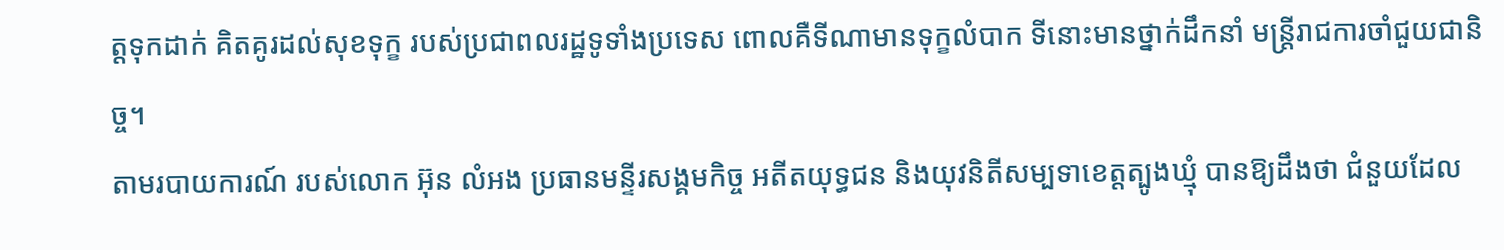ត្តទុកដាក់ គិតគូរដល់សុខទុក្ខ របស់ប្រជាពលរដ្ឋទូទាំងប្រទេស ពោលគឺទីណាមានទុក្ខលំបាក ទីនោះមានថ្នាក់ដឹកនាំ មន្ត្រីរាជការចាំជួយជានិច្ច។
តាមរបាយការណ៍ របស់លោក អ៊ុន លំអង ប្រធានមន្ទីរសង្គមកិច្ច អតីតយុទ្ធជន និងយុវនិតីសម្បទាខេត្តត្បូងឃ្មុំ បានឱ្យដឹងថា ជំនួយដែល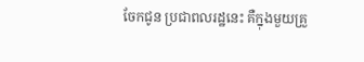ចែកជូន ប្រជាពលរដ្ឋនេះ គឺក្នុងមួយគ្រួ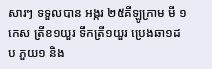សារៗ ទទួលបាន អង្ករ ២៥គីឡូក្រាម មី ១កេស ត្រីខ១យួរ ទឹកត្រី១យួរ ប្រេងឆា១ដប ភួយ១ និង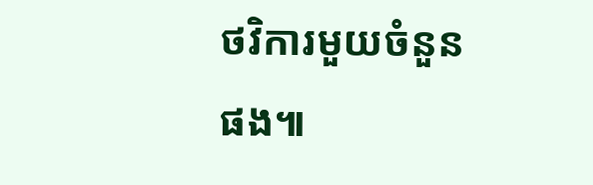ថវិការមួយចំនួនផង៕